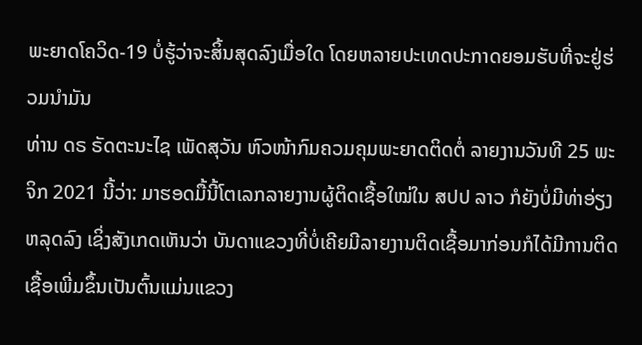ພະຍາດໂຄວິດ-19 ບໍ່ຮູ້ວ່າຈະສິ້ນສຸດລົງເມື່ອໃດ ໂດຍຫລາຍປະເທດປະກາດຍອມຮັບທີ່ຈະຢູ່ຮ່ວມນຳມັນ
ທ່ານ ດຣ ຣັດຕະນະໄຊ ເພັດສຸວັນ ຫົວໜ້າກົມຄວມຄຸມພະຍາດຕິດຕໍ່ ລາຍງານວັນທີ 25 ພະຈິກ 2021 ນີ້ວ່າ: ມາຮອດມື້ນີ້ໂຕເລກລາຍງານຜູ້ຕິດເຊື້ອໃໝ່ໃນ ສປປ ລາວ ກໍຍັງບໍ່ມີທ່າອ່ຽງຫລຸດລົງ ເຊິ່ງສັງເກດເຫັນວ່າ ບັນດາແຂວງທີ່ບໍ່ເຄີຍມີລາຍງານຕິດເຊື້ອມາກ່ອນກໍໄດ້ມີການຕິດເຊື້ອເພີ່ມຂຶ້ນເປັນຕົ້ນແມ່ນແຂວງ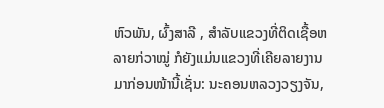ຫົວພັນ, ຜົ້ງສາລີ , ສຳລັບແຂວງທີ່ຕິດເຊື້ອຫລາຍກ່ວາໝູ່ ກໍຍັງແມ່ນແຂວງທີ່ເຄີຍລາຍງານມາກ່ອນໜ້ານີ້ເຊັ່ນ: ນະຄອນຫລວງວຽງຈັນ,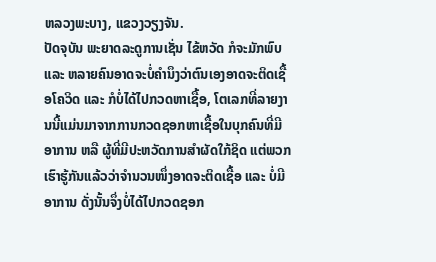ຫລວງພະບາງ, ແຂວງວຽງຈັນ.
ປັດຈຸບັນ ພະຍາດລະດູການເຊັ່ນ ໄຂ້ຫວັດ ກໍຈະມັກພົບ ແລະ ຫລາຍຄົນອາດຈະບໍ່ຄຳນຶງວ່າຕົນເອງອາດຈະຕິດເຊື້ອໂຄວິດ ແລະ ກໍບໍ່ໄດ້ໄປກວດຫາເຊື້ອ, ໂຕເລກທີ່ລາຍງານນີ້ແມ່ນມາຈາກການກວດຊອກຫາເຊື້ອໃນບຸກຄົນທີ່ມີອາການ ຫລື ຜູ້ທີ່ມີປະຫວັດການສຳຜັດໃກ້ຊິດ ແຕ່ພວກເຮົາຮູ້ກັນແລ້ວວ່າຈຳນວນໜຶ່ງອາດຈະຕິດເຊື້ອ ແລະ ບໍ່ມີອາການ ດັ່ງນັ້ນຈຶ່ງບໍ່ໄດ້ໄປກວດຊອກ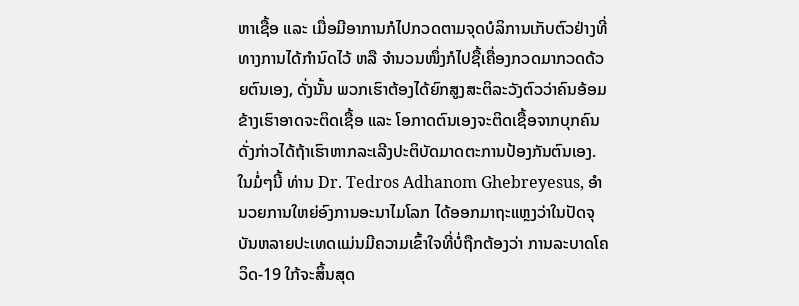ຫາເຊື້ອ ແລະ ເມື່ອມີອາການກໍໄປກວດຕາມຈຸດບໍລິການເກັບຕົວຢ່າງທີ່ທາງການໄດ້ກຳນົດໄວ້ ຫລື ຈຳນວນໜຶ່ງກໍໄປຊື້ເຄື່ອງກວດມາກວດດ້ວຍຕົນເອງ, ດັ່ງນັ້ນ ພວກເຮົາຕ້ອງໄດ້ຍົກສູງສະຕິລະວັງຕົວວ່າຄົນອ້ອມຂ້າງເຮົາອາດຈະຕິດເຊື້ອ ແລະ ໂອກາດຕົນເອງຈະຕິດເຊື້ອຈາກບຸກຄົນດັ່ງກ່າວໄດ້ຖ້າເຮົາຫາກລະເລີງປະຕິບັດມາດຕະການປ້ອງກັນຕົນເອງ.
ໃນມໍ່ໆນີ້ ທ່ານ Dr. Tedros Adhanom Ghebreyesus, ອຳນວຍການໃຫຍ່ອົງການອະນາໄມໂລກ ໄດ້ອອກມາຖະແຫຼງວ່າໃນປັດຈຸບັນຫລາຍປະເທດແມ່ນມີຄວາມເຂົ້າໃຈທີ່ບໍ່ຖືກຕ້ອງວ່າ ການລະບາດໂຄວິດ-19 ໃກ້ຈະສິ້ນສຸດ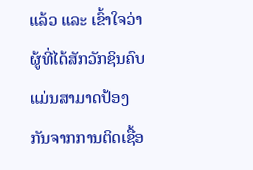ແລ້ວ ແລະ ເຂົ້າໃຈວ່າຜູ້ທີ່ໄດ້ສັກວັກຊິນຄົບແມ່ນສາມາດປ້ອງກັນຈາກການຕິດເຊື້ອ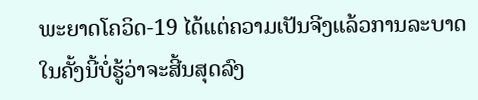ພະຍາດໂຄວິດ-19 ໄດ້ແຕ່ຄວາມເປັນຈີງແລ້ວການລະບາດໃນຄັ້ງນີ້ບໍ່ຮູ້ວ່າຈະສີ້ນສຸດລົງ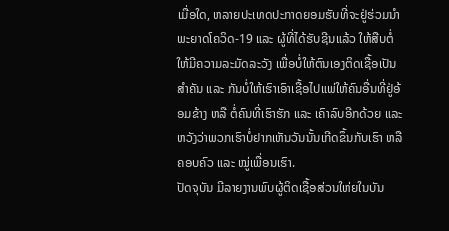ເມື່ອໃດ, ຫລາຍປະເທດປະກາດຍອມຮັບທີ່ຈະຢູ່ຮ່ວມນຳພະຍາດໂຄວິດ-19 ແລະ ຜູ້ທີ່ໄດ້ຮັບຊີນແລ້ວ ໃຫ້ສືບຕໍ່ໃຫ້ມີຄວາມລະມັດລະວັງ ເພື່ອບໍ່ໃຫ້ຕົນເອງຕິດເຊື້ອເປັນສຳຄັນ ແລະ ກັນບໍ່ໃຫ້ເຮົາເອົາເຊື້ອໄປແພ່ໃຫ້ຄົນອື່ນທີ່ຢູ່ອ້ອມຂ້າງ ຫລື ຕໍ່ຄົນທີ່ເຮົາຮັກ ແລະ ເຄົາລົບອີກດ້ວຍ ແລະ ຫວັງວ່າພວກເຮົາບໍ່ຢາກເຫັນວັນນັ້ນເກີດຂຶ້ນກັບເຮົາ ຫລື ຄອບຄົວ ແລະ ໝູ່ເພື່ອນເຮົາ.
ປັດຈຸບັນ ມີລາຍງານພົບຜູ້ຕິດເຊື້ອສ່ວນໃຫ່ຍໃນບັນ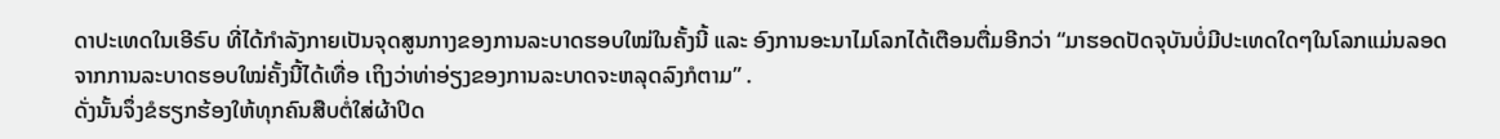ດາປະເທດໃນເອີຣົບ ທີ່ໄດ້ກຳລັງກາຍເປັນຈຸດສູນກາງຂອງການລະບາດຮອບໃໝ່ໃນຄັ້ງນີ້ ແລະ ອົງການອະນາໄມໂລກໄດ້ເຕືອນຕື່ມອີກວ່າ “ມາຮອດປັດຈຸບັນບໍ່ມີປະເທດໃດໆໃນໂລກແມ່ນລອດຈາກການລະບາດຮອບໃໝ່ຄັ້ງນີ້ໄດ້ເທື່ອ ເຖິງວ່າທ່າອ່ຽງຂອງການລະບາດຈະຫລຸດລົງກໍຕາມ” .
ດັ່ງນັ້ນຈຶ່ງຂໍຮຽກຮ້ອງໃຫ້ທຸກຄົນສືບຕໍ່ໃສ່ຜ້າປິດ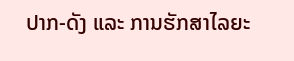ປາກ-ດັງ ແລະ ການຮັກສາໄລຍະ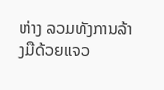ຫ່າງ ລວມທັງການລ້າງມືດ້ວຍແຈວ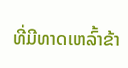ທີ່ມີທາດເຫລົ້າຂ້າ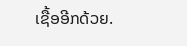ເຊື້ອອີກດ້ວຍ.